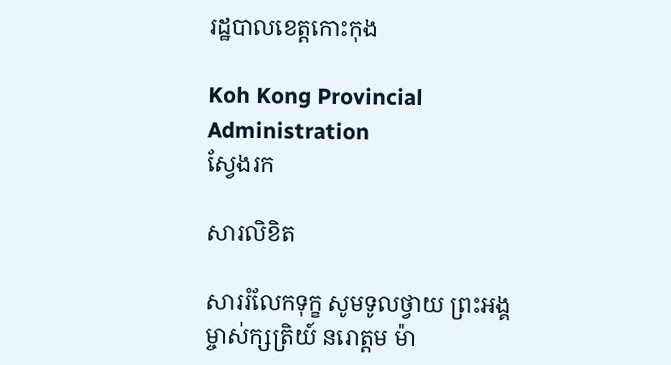រដ្ឋបាលខេត្តកោះកុង

Koh Kong Provincial Administration
ស្វែងរក

សារលិខិត

សាររំលែកទុក្ខ សូមទូលថ្វាយ ព្រះអង្គម្ចាស់ក្សត្រិយ៍ នរោត្តម ម៉ា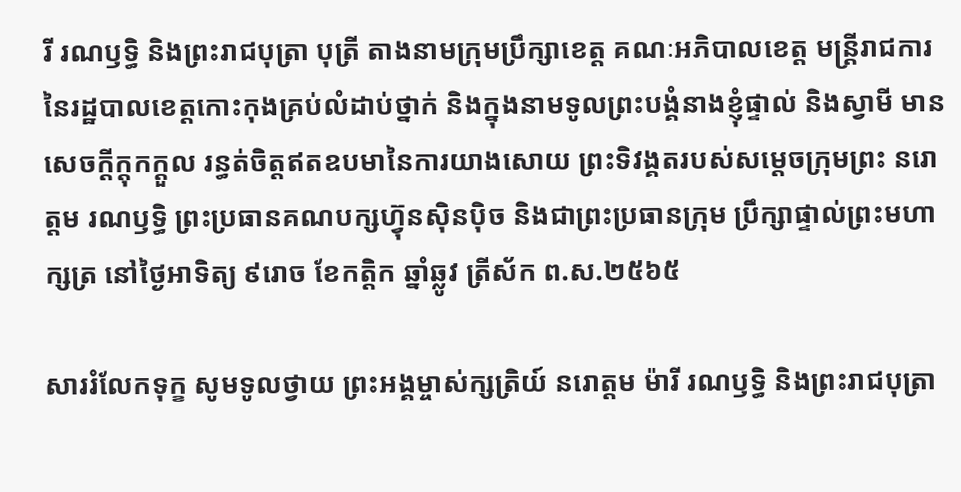រី រណឫទ្ធិ និងព្រះរាជបុត្រា បុត្រី តាងនាមក្រុមប្រឹក្សាខេត្ត គណៈអភិបាលខេត្ត មន្ត្រីរាជការ នៃរដ្ឋបាលខេត្តកោះកុងគ្រប់លំដាប់ថ្នាក់ និងក្នុងនាមទូលព្រះបង្គំនាងខ្ញុំផ្ទាល់ និងស្វាមី មានសេចក្តីក្ដុកក្ដួល រន្ធត់ចិត្តឥតឧបមានៃការយាងសោយ ព្រះទិវង្គតរបស់សម្តេចក្រុមព្រះ នរោត្តម រណឫទ្ធិ ព្រះប្រធានគណបក្សហ៊្វុនស៊ិនប៉ិច និងជាព្រះប្រធានក្រុម ប្រឹក្សាផ្ទាល់ព្រះមហាក្សត្រ នៅថ្ងៃអាទិត្យ ៩រោច ខែកត្តិក ឆ្នាំឆ្លូវ ត្រីស័ក ព.ស.២៥៦៥

សាររំលែកទុក្ខ សូមទូលថ្វាយ ព្រះអង្គម្ចាស់ក្សត្រិយ៍ នរោត្តម ម៉ារី រណឫទ្ធិ និងព្រះរាជបុត្រា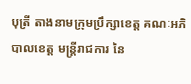បុត្រី តាងនាមក្រុមប្រឹក្សាខេត្ត គណៈអភិបាលខេត្ត មន្ត្រីរាជការ នៃ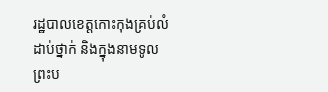រដ្ឋបាលខេត្តកោះកុងគ្រប់លំដាប់ថ្នាក់ និងក្នុងនាមទូលព្រះប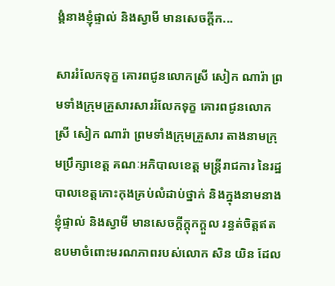ង្គំនាងខ្ញុំផ្ទាល់ និងស្វាមី មានសេចក្តីក...

សាររំលែកទុក្ខ គោរពជូនលោកស្រី សៀក ណារ៉ា ព្រមទាំងក្រុមគ្រួសារសាររំលែកទុក្ខ គោរពជូនលោកស្រី សៀក ណារ៉ា ព្រមទាំងក្រុមគ្រួសារ តាងនាមក្រុមប្រឹក្សាខេត្ត គណៈអភិបាលខេត្ត មន្ត្រីរាជការ នៃរដ្ឋបាលខេត្តកោះកុងគ្រប់លំដាប់ថ្នាក់ និងក្នុងនាមនាងខ្ញុំផ្ទាល់ និងស្វាមី មានសេចក្តីក្តុកក្តួល រន្ធត់ចិត្តឥតឧបមាចំពោះមរណភាពរបស់លោក សិន យិន ដែល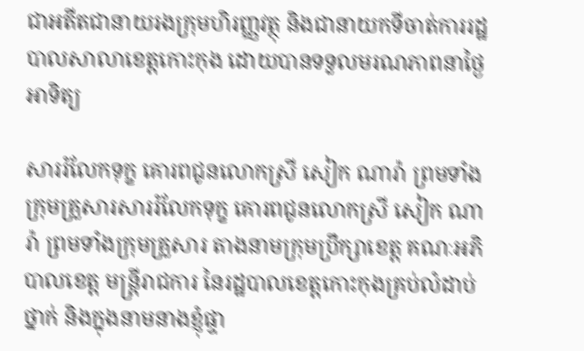ជាអតីតជានាយរងក្រុមហិរញ្ញវត្ថុ និងជានាយកទីចាត់ការរដ្ឋបាលសាលាខេត្តកោះកុង ដោយបានទទួលមរណភាពនាថ្ងៃអាទិត្យ

សាររំលែកទុក្ខ គោរពជូនលោកស្រី សៀក ណារ៉ា ព្រមទាំងក្រុមគ្រួសារសាររំលែកទុក្ខ គោរពជូនលោកស្រី សៀក ណារ៉ា ព្រមទាំងក្រុមគ្រួសារ តាងនាមក្រុមប្រឹក្សាខេត្ត គណៈអភិបាលខេត្ត មន្ត្រីរាជការ នៃរដ្ឋបាលខេត្តកោះកុងគ្រប់លំដាប់ថ្នាក់ និងក្នុងនាមនាងខ្ញុំផ្ទា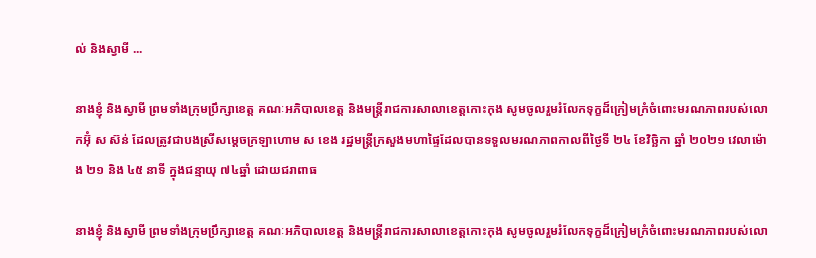ល់ និងស្វាមី ...

នាងខ្ញុំ និងស្វាមី ព្រមទាំងក្រុមប្រឹក្សាខេត្ត គណៈអភិបាលខេត្ត និងមន្ត្រីរាជការសាលាខេត្តកោះកុង សូមចូលរួមរំលែកទុក្ខដ៏ក្រៀមក្រំចំពោះមរណភាពរបស់លោកអ៊ុំ ស ស៊ន់ ដែលត្រូវជាបងស្រីសម្ដេចក្រឡាហោម ស ខេង រដ្ឋមន្ត្រីក្រសួងមហាផ្ទៃដែលបានទទួលមរណភាពកាលពីថ្ងៃទី ២៤ ខែវិច្ឆិកា ឆ្នាំ ២០២១ វេលាម៉ោង ២១ និង ៤៥ នាទី ក្នុងជន្មាយុ ៧៤ឆ្នាំ ដោយជរាពាធ

នាងខ្ញុំ និងស្វាមី ព្រមទាំងក្រុមប្រឹក្សាខេត្ត គណៈអភិបាលខេត្ត និងមន្ត្រីរាជការសាលាខេត្តកោះកុង សូមចូលរួមរំលែកទុក្ខដ៏ក្រៀមក្រំចំពោះមរណភាពរបស់លោ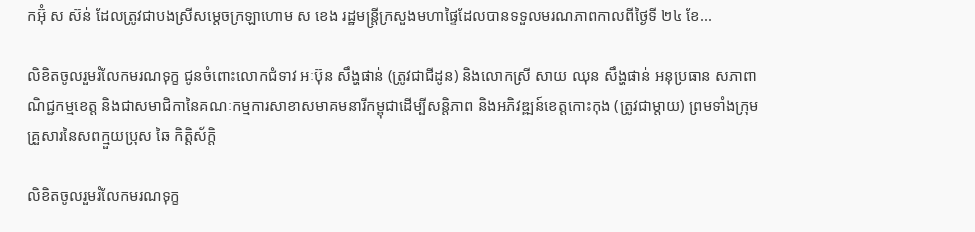កអ៊ុំ ស ស៊ន់ ដែលត្រូវជាបងស្រីសម្ដេចក្រឡាហោម ស ខេង រដ្ឋមន្ត្រីក្រសួងមហាផ្ទៃដែលបានទទួលមរណភាពកាលពីថ្ងៃទី ២៤ ខែ...

លិខិតចូលរួមរំលែកមរណទុក្ខ ជូនចំពោះលោកជំទាវ អៈប៊ុន សឹង្ហផាន់ (ត្រូវជាជីដូន) និងលោកស្រី សាយ ឈុន សឹង្ហផាន់ អនុប្រធាន សភាពាណិជ្ជកម្មខេត្ត និងជាសមាជិកានៃគណៈកម្មការសាខាសមាគមនារីកម្ពុជាដើម្បីសន្តិភាព និងអភិវឌ្ឍន៍ខេត្តកោះកុង (ត្រូវជាម្តាយ) ព្រមទាំងក្រុមគ្រួសារនៃសពក្មួយប្រុស ឆៃ កិត្ដិស័ក្តិ

លិខិតចូលរួមរំលែកមរណទុក្ខ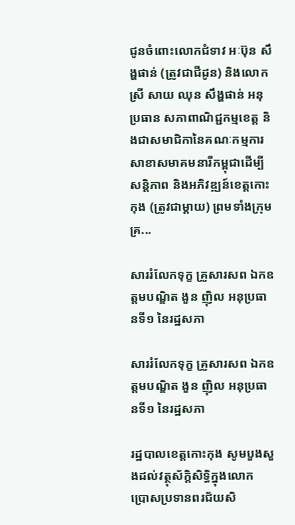ជូនចំពោះលោកជំទាវ អៈប៊ុន សឹង្ហផាន់ (ត្រូវជាជីដូន) និងលោកស្រី សាយ ឈុន សឹង្ហផាន់ អនុប្រធាន សភាពាណិជ្ជកម្មខេត្ត និងជាសមាជិកានៃគណៈកម្មការសាខាសមាគមនារីកម្ពុជាដើម្បីសន្តិភាព និងអភិវឌ្ឍន៍ខេត្តកោះកុង (ត្រូវជាម្តាយ) ព្រមទាំងក្រុមគ្រ...

សាររំលែកទុក្ខ គ្រួសារសព ឯកឧត្តមបណ្ឌិត ងួន ញ៉ិល អនុប្រធានទី១ នៃរដ្ឋសភា

សាររំលែកទុក្ខ គ្រួសារសព ឯកឧត្តមបណ្ឌិត ងួន ញ៉ិល អនុប្រធានទី១ នៃរដ្ឋសភា

រដ្ឋបាលខេត្តកោះកុង សូមបួងសួងដល់វត្ថុស័ក្តិសិទ្ធិក្នុងលោក ប្រោសប្រទានពរជ័យសិ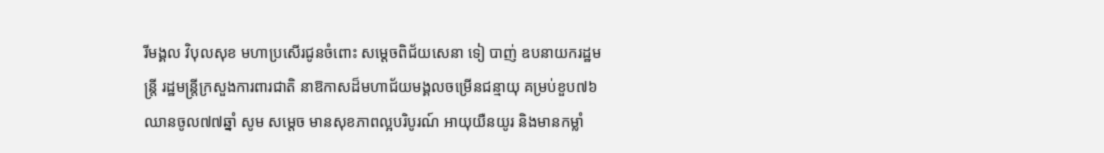រីមង្គល វិបុលសុខ មហាប្រសើរជូនចំពោះ សម្ដេចពិជ័យសេនា ទៀ បាញ់ ឧបនាយករដ្ឋមន្ត្រី រដ្ឋមន្រ្តីក្រសួងការពារជាតិ នាឱកាសដ៏មហាជ័យមង្គលចម្រើនជន្មាយុ គម្រប់ខួប៧៦ ឈានចូល៧៧ឆ្នាំ សូម សម្តេច មានសុខភាពល្អបរិបូរណ៍ អាយុយឺនយូរ និងមានកម្លាំ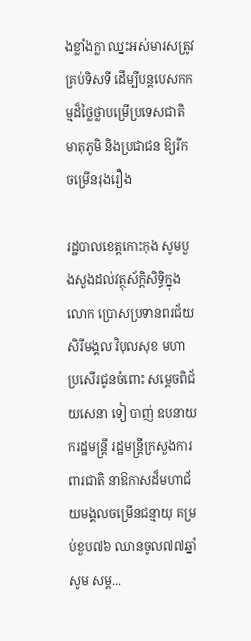ងខ្លាំងក្លា ឈ្នះអស់មារសត្រូវគ្រប់ទិសទី ដើម្បីបន្តបេសកកម្មដ៏ថ្លៃថ្លាបម្រើប្រទេសជាតិ មាតុភូមិ និងប្រជាជន ឱ្យរីកចម្រើនរុងរឿង

រដ្ឋបាលខេត្តកោះកុង សូមបួងសួងដល់វត្ថុស័ក្តិសិទ្ធិក្នុងលោក ប្រោសប្រទានពរជ័យសិរីមង្គល វិបុលសុខ មហាប្រសើរជូនចំពោះ សម្ដេចពិជ័យសេនា ទៀ បាញ់ ឧបនាយករដ្ឋមន្ត្រី រដ្ឋមន្រ្តីក្រសួងការពារជាតិ នាឱកាសដ៏មហាជ័យមង្គលចម្រើនជន្មាយុ គម្រប់ខួប៧៦ ឈានចូល៧៧ឆ្នាំ សូម សម្ត...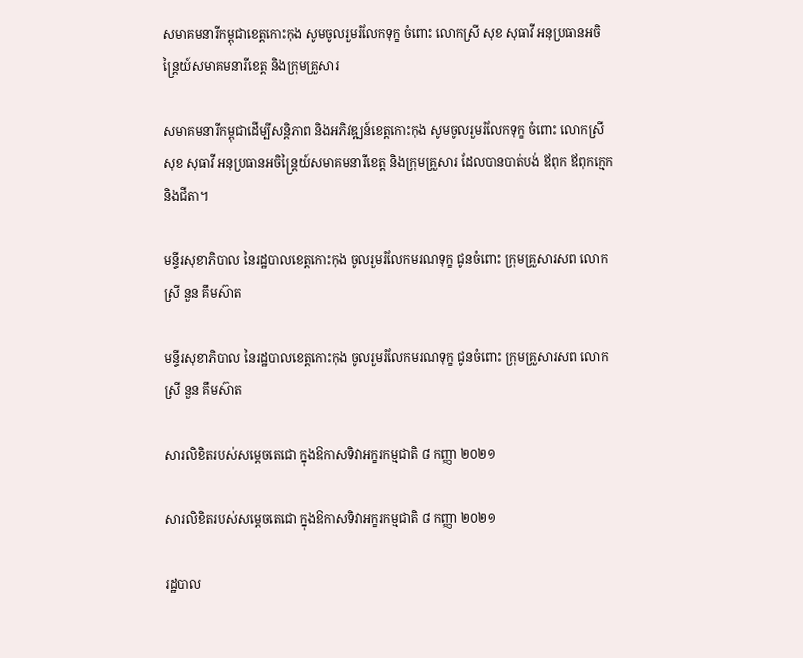សមាគមនារីកម្ពុជាខេត្តកោះកុង សូមចូលរួមរំលែកទុក្ខ ចំពោះ លោកស្រី សុខ សុធាវី អនុប្រធានអចិន្ដ្រៃយ៍សមាគមនារីខេត្ត និងក្រុមគ្រួសារ

សមាគមនារីកម្ពុជាដើម្បីសន្តិភាព និងអភិវឌ្ឍន៍ខេត្តកោះកុង សូមចូលរួមរំលែកទុក្ខ ចំពោះ លោកស្រី សុខ សុធាវី អនុប្រធានអចិន្ដ្រៃយ៍សមាគមនារីខេត្ត និងក្រុមគ្រួសារ ដែលបានបាត់បង់ ឪពុក ឪពុកក្មេក និងជីតា។

មន្ទីរសុខាភិបាល នៃរដ្ឋបាលខេត្តកោះកុង ចូលរួមរំលែកមរណទុក្ខ ជូនចំពោះ ក្រុមគ្រួសារសព លោកស្រី នួន គឹមស៊ាត

មន្ទីរសុខាភិបាល នៃរដ្ឋបាលខេត្តកោះកុង ចូលរួមរំលែកមរណទុក្ខ ជូនចំពោះ ក្រុមគ្រួសារសព លោកស្រី នួន គឹមស៊ាត

សារលិខិតរបស់សម្ដេចតេជោ ក្នុងឱកាសទិវាអក្ខរកម្មជាតិ ៨ កញ្ញា ២០២១

សារលិខិតរបស់សម្ដេចតេជោ ក្នុងឱកាសទិវាអក្ខរកម្មជាតិ ៨ កញ្ញា ២០២១

រដ្ឋបាល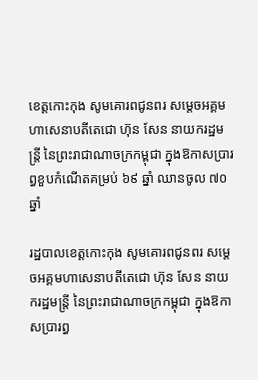ខេត្តកោះកុង សូមគោរពជូនពរ សម្តេចអគ្គមហាសេនាបតីតេជោ ហ៊ុន សែន នាយករដ្ឋមន្ត្រី នៃព្រះរាជាណាចក្រកម្ពុជា ក្នុងឱកាសប្រារព្ធខួបកំណើតគម្រប់ ៦៩ ឆ្នាំ ឈានចូល ៧០ ឆ្នាំ

រដ្ឋបាលខេត្តកោះកុង សូមគោរពជូនពរ សម្តេចអគ្គមហាសេនាបតីតេជោ ហ៊ុន សែន នាយករដ្ឋមន្ត្រី នៃព្រះរាជាណាចក្រកម្ពុជា ក្នុងឱកាសប្រារព្ធ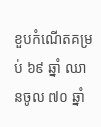ខួបកំណើតគម្រប់ ៦៩ ឆ្នាំ ឈានចូល ៧០ ឆ្នាំ